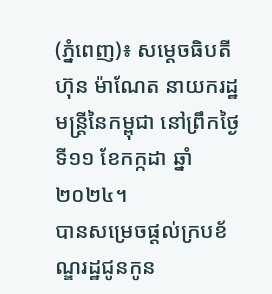(ភ្នំពេញ)៖ សម្ដេចធិបតី ហ៊ុន ម៉ាណែត នាយករដ្ឋមន្រ្ដីនៃកម្ពុជា នៅព្រឹកថ្ងៃទី១១ ខែកក្កដា ឆ្នាំ២០២៤។
បានសម្រេចផ្ដល់ក្របខ័ណ្ឌរដ្ឋជូនកូន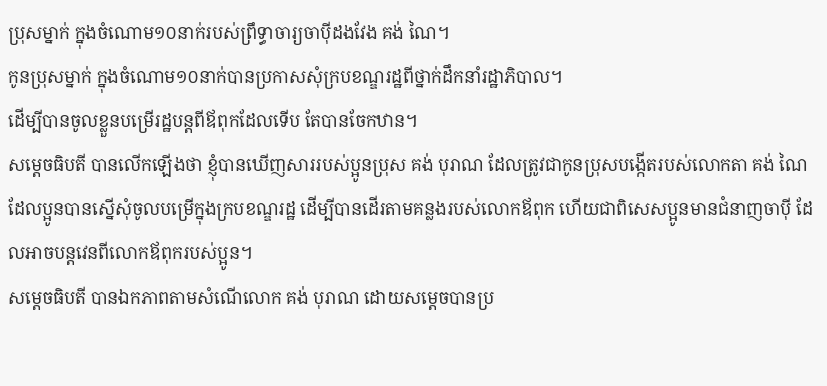ប្រុសម្នាក់ ក្នុងចំណោម១០នាក់របស់ព្រឹទ្ធាចារ្យចាប៉ីដងវែង គង់ ណៃ។
កូនប្រុសម្នាក់ ក្នុងចំណោម១០នាក់បានប្រកាសសុំក្របខណ្ឌរដ្ឋពីថ្នាក់ដឹកនាំរដ្ឋាភិបាល។
ដើម្បីបានចូលខ្លួនបម្រើរដ្ឋបន្ដពីឪពុកដែលទើប តែបានចែកឋាន។
សម្ដេចធិបតី បានលើកឡើងថា ខ្ញុំបានឃើញសាររបស់ប្អូនប្រុស គង់ បុរាណ ដែលត្រូវជាកូនប្រុសបង្កើតរបស់លោកតា គង់ ណៃ ដែលប្អូនបានស្នើសុំចូលបម្រើក្នុងក្របខណ្ឌរដ្ឋ ដើម្បីបានដើរតាមគន្លងរបស់លោកឪពុក ហើយជាពិសេសប្អូនមានជំនាញចាប៉ី ដែលអាចបន្តវេនពីលោកឪពុករបស់ប្អូន។
សម្ដេចធិបតី បានឯកភាពតាមសំណើលោក គង់ បុរាណ ដោយសម្ដេចបានប្រ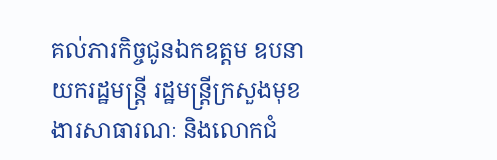គល់ភារកិច្ចជូនឯកឧត្តម ឧបនាយករដ្ឋមន្ត្រី រដ្ឋមន្ត្រីក្រសួងមុខងារសាធារណៈ និងលោកជំ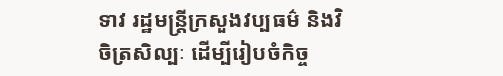ទាវ រដ្ឋមន្ត្រីក្រសួងវប្បធម៌ និងវិចិត្រសិល្បៈ ដើម្បីរៀបចំកិច្ច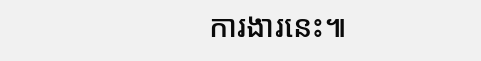ការងារនេះ៕